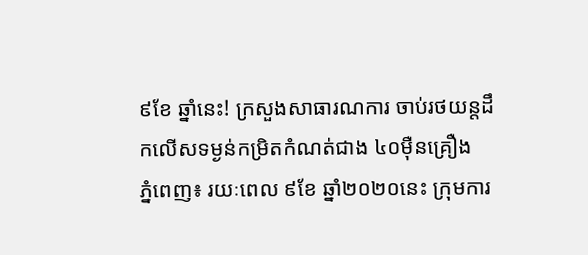៩ខែ ឆ្នាំនេះ! ក្រសួងសាធារណការ ចាប់រថយន្តដឹកលើសទម្ងន់កម្រិតកំណត់ជាង ៤០ម៉ឺនគ្រឿង
ភ្នំពេញ៖ រយៈពេល ៩ខែ ឆ្នាំ២០២០នេះ ក្រុមការ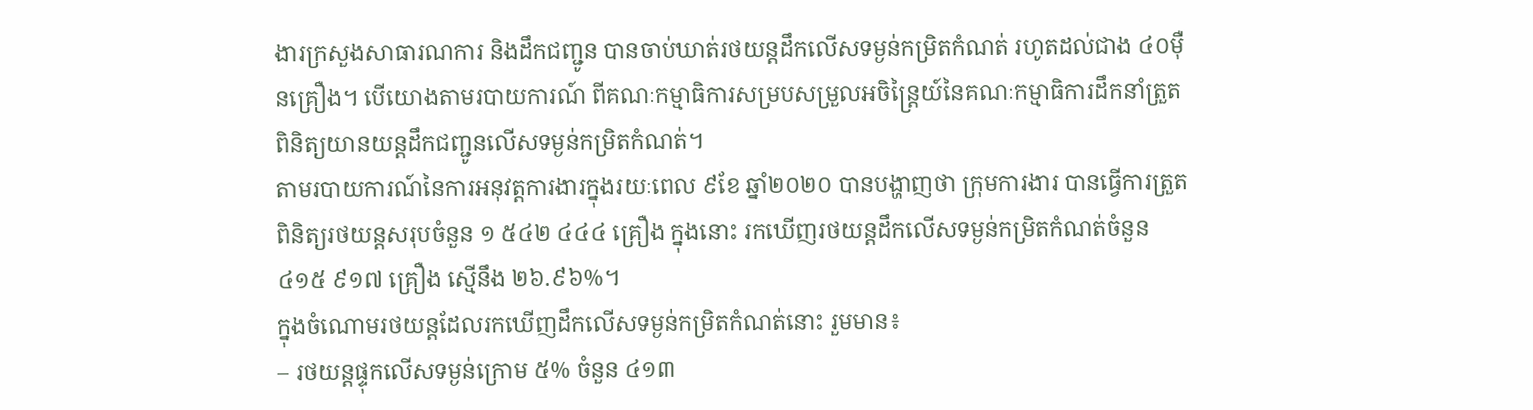ងារក្រសួងសាធារណការ និងដឹកជញ្ជូន បានចាប់ឃាត់រថយន្តដឹកលើសទម្ងន់កម្រិតកំណត់ រហូតដល់ជាង ៤០ម៉ឺនគ្រឿង។ បើយោងតាមរបាយការណ៍ ពីគណៈកម្មាធិការសម្របសម្រួលអចិន្ត្រៃយ៍នៃគណៈកម្មាធិការដឹកនាំត្រួតពិនិត្យយានយន្តដឹកជញ្ជូនលើសទម្ងន់កម្រិតកំណត់។
តាមរបាយការណ៍នៃការអនុវត្តការងារក្នុងរយៈពេល ៩ខែ ឆ្នាំ២០២០ បានបង្ហាញថា ក្រុមការងារ បានធ្វើការត្រួតពិនិត្យរថយន្តសរុបចំនួន ១ ៥៤២ ៤៤៤ គ្រឿង ក្នុងនោះ រកឃើញរថយន្តដឹកលើសទម្ងន់កម្រិតកំណត់ចំនួន ៤១៥ ៩១៧ គ្រឿង ស្មើនឹង ២៦.៩៦%។
ក្នុងចំណោមរថយន្តដែលរកឃើញដឹកលើសទម្ងន់កម្រិតកំណត់នោះ រួមមាន៖
– រថយន្តផ្ទុកលើសទម្ងន់ក្រោម ៥% ចំនួន ៤១៣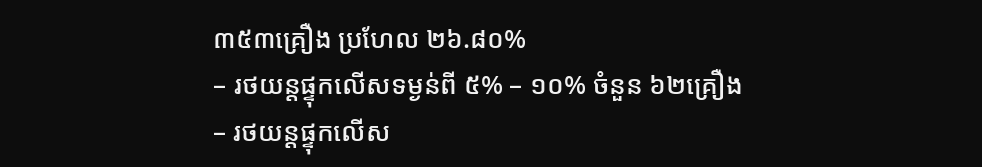៣៥៣គ្រឿង ប្រហែល ២៦.៨០%
– រថយន្តផ្ទុកលើសទម្ងន់ពី ៥% – ១០% ចំនួន ៦២គ្រឿង
– រថយន្តផ្ទុកលើស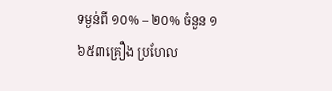ទម្ងន់ពី ១០% – ២០% ចំនួន ១ ៦៥៣គ្រឿង ប្រហែល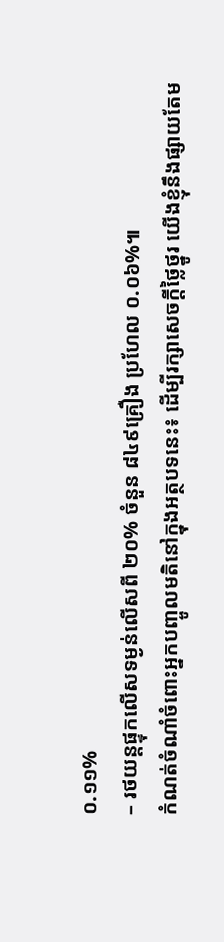០.១១%
– រថយន្តផ្ទុកលើសទម្ងន់លើសពី ២០% ចំនួន ៨៤៩គ្រឿង ប្រហែល ០.០៦%៕
កំណត់ចំណាំចំពោះអ្នកបញ្ចូលមតិនៅក្នុងអត្ថបទនេះ៖ ដើម្បីរក្សាសេចក្ដីថ្លៃថ្នូរ យើងខ្ញុំនឹងផ្សាយតែម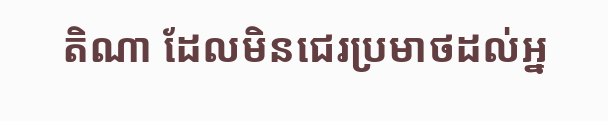តិណា ដែលមិនជេរប្រមាថដល់អ្ន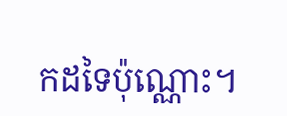កដទៃប៉ុណ្ណោះ។